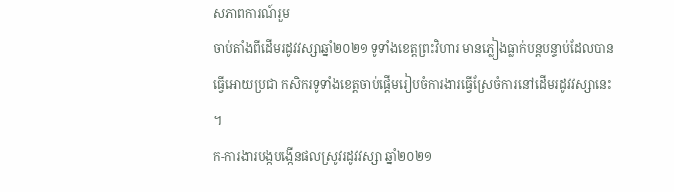សភាពការណ៍រួម
ចាប់តាំងពីដើមរដូវវស្សាឆ្នាំ២០២១ ទូទាំងខេត្តព្រះវិហារ មានភ្លៀងធ្លាក់បន្តបន្ទាប់ដែលបានធ្វើអោយប្រជា កសិករទូទាំងខេត្តចាប់ផ្តើមរៀបចំការងារធ្វើស្រែចំការនៅដើមរដូវវស្សានេះ ។
ក-ការងារបង្កបង្កើនផលស្រូវរដូវវស្សា ឆ្នាំ២០២១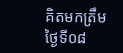គិតមកត្រឹមថ្ងៃទី០៨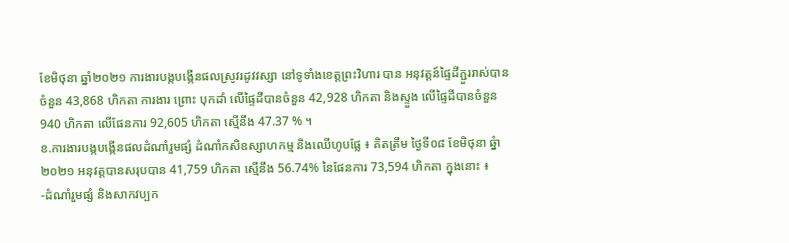ខែមិថុនា ឆ្នាំ២០២១ ការងារបង្កបង្កើនផលស្រូវរដូវវស្សា នៅទូទាំងខេត្តព្រះវិហារ បាន អនុវត្តន៍ផ្ទៃដីភ្ជួររាស់បានចំនួន 43,868 ហិកតា ការងារ ព្រោះ បុកដាំ លើផ្ទៃដីបានចំនួន 42,928 ហិកតា និងស្ទួង លើផ្ទៃដីបានចំនួន 940 ហិកតា លើផែនការ 92,605 ហិកតា ស្មើនឹង 47.37 % ។
ខ.ការងារបង្កបង្កើនផលដំណាំរួមផ្សំ ដំណាំកសិឧស្សាហកម្ម និងឈើហូបផ្លែ ៖ គិតត្រឹម ថ្ងៃទី០៨ ខែមិថុនា ឆ្នំា២០២១ អនុវត្តបានសរុបបាន 41,759 ហិកតា ស្មើនឹង 56.74% នៃផែនការ 73,594 ហិកតា ក្នុងនោះ ៖
-ដំណាំរួមផ្សំ និងសាកវប្បក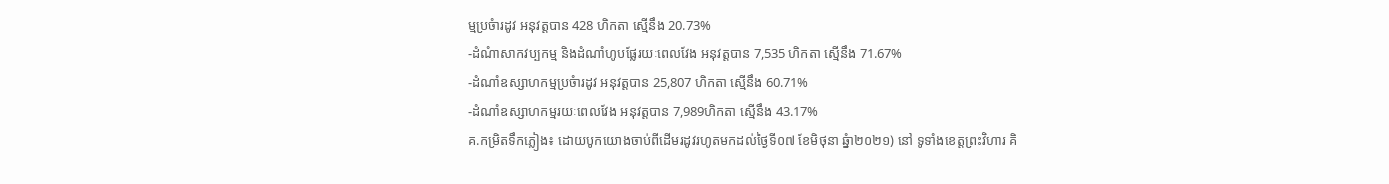ម្មប្រចំារដូវ អនុវត្តបាន 428 ហិកតា ស្មើនឹង 20.73%
-ដំណំាសាកវប្បកម្ម និងដំណាំហូបផ្លែរយៈពេលវែង អនុវត្តបាន 7,535 ហិកតា ស្មើនឹង 71.67%
-ដំណាំឧស្សាហកម្មប្រចំារដូវ អនុវត្តបាន 25,807 ហិកតា ស្មើនឹង 60.71%
-ដំណាំឧស្សាហកម្មរយៈពេលវែង អនុវត្តបាន 7,989ហិកតា ស្មើនឹង 43.17%
គ.កម្រិតទឹកភ្លៀង៖ ដោយបូកយោងចាប់ពីដើមរដូវរហូតមកដល់ថ្ងៃទី០៧ ខែមិថុនា ឆ្នំា២០២១) នៅ ទូទាំងខេត្តព្រះវិហារ គិ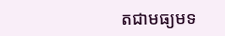តជាមធ្យមទ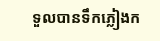ទួលបានទឹកភ្លៀងក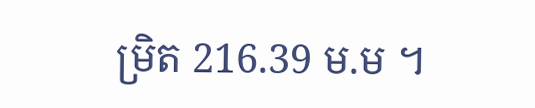ម្រិត 216.39 ម.ម ។